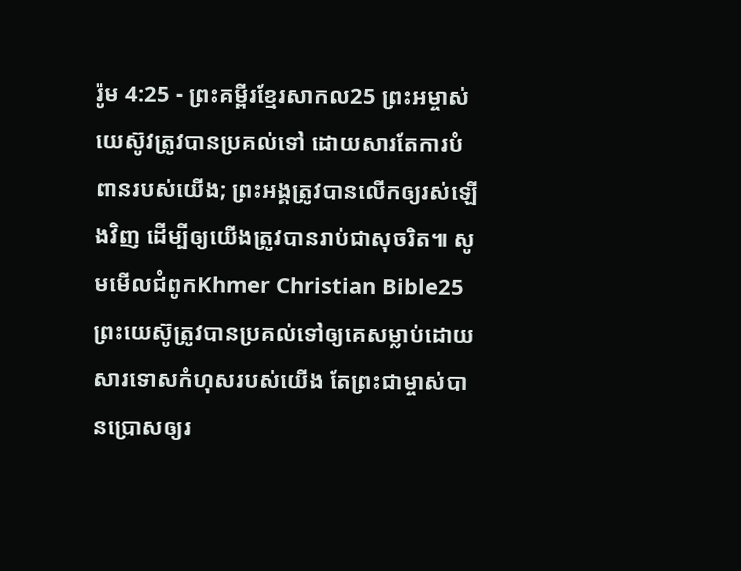រ៉ូម 4:25 - ព្រះគម្ពីរខ្មែរសាកល25 ព្រះអម្ចាស់យេស៊ូវត្រូវបានប្រគល់ទៅ ដោយសារតែការបំពានរបស់យើង; ព្រះអង្គត្រូវបានលើកឲ្យរស់ឡើងវិញ ដើម្បីឲ្យយើងត្រូវបានរាប់ជាសុចរិត៕ សូមមើលជំពូកKhmer Christian Bible25 ព្រះយេស៊ូត្រូវបានប្រគល់ទៅឲ្យគេសម្លាប់ដោយសារទោសកំហុសរបស់យើង តែព្រះជាម្ចាស់បានប្រោសឲ្យរ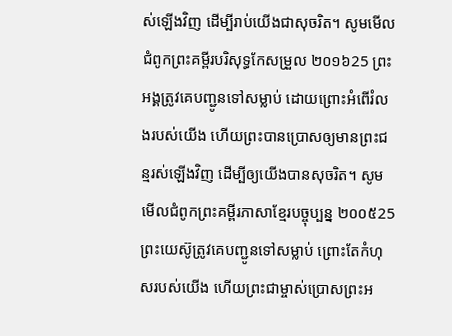ស់ឡើងវិញ ដើម្បីរាប់យើងជាសុចរិត។ សូមមើលជំពូកព្រះគម្ពីរបរិសុទ្ធកែសម្រួល ២០១៦25 ព្រះអង្គត្រូវគេបញ្ជូនទៅសម្លាប់ ដោយព្រោះអំពើរំលងរបស់យើង ហើយព្រះបានប្រោសឲ្យមានព្រះជន្មរស់ឡើងវិញ ដើម្បីឲ្យយើងបានសុចរិត។ សូមមើលជំពូកព្រះគម្ពីរភាសាខ្មែរបច្ចុប្បន្ន ២០០៥25 ព្រះយេស៊ូត្រូវគេបញ្ជូនទៅសម្លាប់ ព្រោះតែកំហុសរបស់យើង ហើយព្រះជាម្ចាស់ប្រោសព្រះអ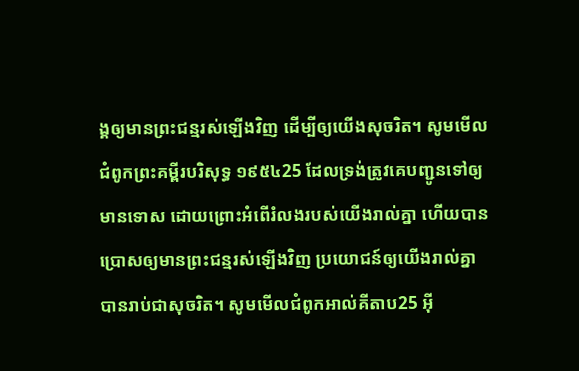ង្គឲ្យមានព្រះជន្មរស់ឡើងវិញ ដើម្បីឲ្យយើងសុចរិត។ សូមមើលជំពូកព្រះគម្ពីរបរិសុទ្ធ ១៩៥៤25 ដែលទ្រង់ត្រូវគេបញ្ជូនទៅឲ្យមានទោស ដោយព្រោះអំពើរំលងរបស់យើងរាល់គ្នា ហើយបានប្រោសឲ្យមានព្រះជន្មរស់ឡើងវិញ ប្រយោជន៍ឲ្យយើងរាល់គ្នាបានរាប់ជាសុចរិត។ សូមមើលជំពូកអាល់គីតាប25 អ៊ី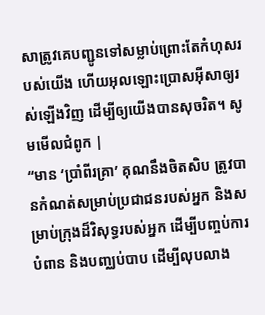សាត្រូវគេបញ្ជូនទៅសម្លាប់ព្រោះតែកំហុសរបស់យើង ហើយអុលឡោះប្រោសអ៊ីសាឲ្យរស់ឡើងវិញ ដើម្បីឲ្យយើងបានសុចរិត។ សូមមើលជំពូក |
“មាន ‘ប្រាំពីរគ្រា’ គុណនឹងចិតសិប ត្រូវបានកំណត់សម្រាប់ប្រជាជនរបស់អ្នក និងសម្រាប់ក្រុងដ៏វិសុទ្ធរបស់អ្នក ដើម្បីបញ្ចប់ការបំពាន និងបញ្ឈប់បាប ដើម្បីលុបលាង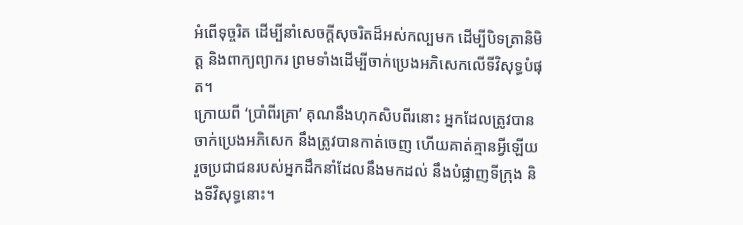អំពើទុច្ចរិត ដើម្បីនាំសេចក្ដីសុចរិតដ៏អស់កល្បមក ដើម្បីបិទត្រានិមិត្ត និងពាក្យព្យាករ ព្រមទាំងដើម្បីចាក់ប្រេងអភិសេកលើទីវិសុទ្ធបំផុត។
ក្រោយពី ‘ប្រាំពីរគ្រា’ គុណនឹងហុកសិបពីរនោះ អ្នកដែលត្រូវបានចាក់ប្រេងអភិសេក នឹងត្រូវបានកាត់ចេញ ហើយគាត់គ្មានអ្វីឡើយ រួចប្រជាជនរបស់អ្នកដឹកនាំដែលនឹងមកដល់ នឹងបំផ្លាញទីក្រុង និងទីវិសុទ្ធនោះ។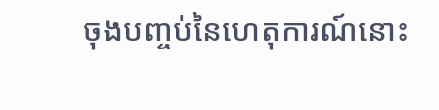ចុងបញ្ចប់នៃហេតុការណ៍នោះ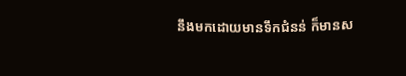នឹងមកដោយមានទឹកជំនន់ ក៏មានស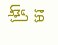ង្គ្រាមរ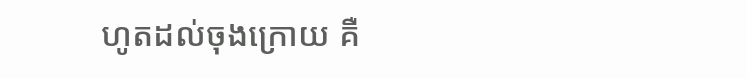ហូតដល់ចុងក្រោយ គឺ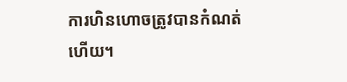ការហិនហោចត្រូវបានកំណត់ហើយ។